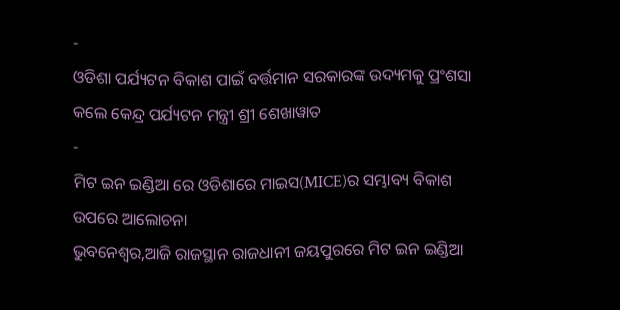-
ଓଡିଶା ପର୍ଯ୍ୟଟନ ବିକାଶ ପାଇଁ ବର୍ତ୍ତମାନ ସରକାରଙ୍କ ଉଦ୍ୟମକୁ ପ୍ରଂଶସା କଲେ କେନ୍ଦ୍ର ପର୍ଯ୍ୟଟନ ମନ୍ତ୍ରୀ ଶ୍ରୀ ଶେଖାୱାତ
-
ମିଟ ଇନ ଇଣ୍ଡିଆ ରେ ଓଡିଶାରେ ମାଇସ(MICE)ର ସମ୍ଭାବ୍ୟ ବିକାଶ ଉପରେ ଆଲୋଚନା
ଭୁବନେଶ୍ୱର,ଆଜି ରାଜସ୍ଥାନ ରାଜଧାନୀ ଜୟପୁରରେ ମିଟ ଇନ ଇଣ୍ଡିଆ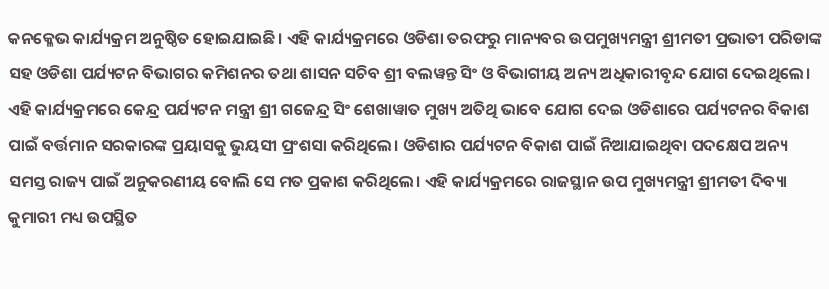କନକ୍ଳେଭ କାର୍ଯ୍ୟକ୍ରମ ଅନୁଷ୍ଠିତ ହୋଇଯାଇଛି। ଏହି କାର୍ଯ୍ୟକ୍ରମରେ ଓଡିଶା ତରଫରୁ ମାନ୍ୟବର ଉପମୁଖ୍ୟମନ୍ତ୍ରୀ ଶ୍ରୀମତୀ ପ୍ରଭାତୀ ପରିଡାଙ୍କ ସହ ଓଡିଶା ପର୍ଯ୍ୟଟନ ବିଭାଗର କମିଶନର ତଥା ଶାସନ ସଚିବ ଶ୍ରୀ ବଲୱନ୍ତ ସିଂ ଓ ବିଭାଗୀୟ ଅନ୍ୟ ଅଧିକାରୀବୃନ୍ଦ ଯୋଗ ଦେଇଥିଲେ। ଏହି କାର୍ଯ୍ୟକ୍ରମରେ କେନ୍ଦ୍ର ପର୍ଯ୍ୟଟନ ମନ୍ତ୍ରୀ ଶ୍ରୀ ଗଜେନ୍ଦ୍ର ସିଂ ଶେଖାୱାତ ମୁଖ୍ୟ ଅତିଥି ଭାବେ ଯୋଗ ଦେଇ ଓଡିଶାରେ ପର୍ଯ୍ୟଟନର ବିକାଶ ପାଇଁ ବର୍ତ୍ତମାନ ସରକାରଙ୍କ ପ୍ରୟାସକୁ ଭୁୟସୀ ପ୍ରଂଶସା କରିଥିଲେ। ଓଡିଶାର ପର୍ଯ୍ୟଟନ ବିକାଶ ପାଇଁ ନିଆଯାଇଥିବା ପଦକ୍ଷେପ ଅନ୍ୟ ସମସ୍ତ ରାଜ୍ୟ ପାଇଁ ଅନୁକରଣୀୟ ବୋଲି ସେ ମତ ପ୍ରକାଶ କରିଥିଲେ। ଏହି କାର୍ଯ୍ୟକ୍ରମରେ ରାଜସ୍ଥାନ ଉପ ମୁଖ୍ୟମନ୍ତ୍ରୀ ଶ୍ରୀମତୀ ଦିବ୍ୟା କୁମାରୀ ମଧ୍ୟ ଉପସ୍ଥିତ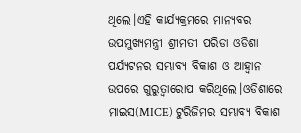ଥିଲେ।ଏହି କାର୍ଯ୍ୟକ୍ରମରେ ମାନ୍ୟବର ଉପମୁଖ୍ୟମନ୍ତ୍ରୀ ଶ୍ରୀମତୀ ପରିଡା ଓଡିଶା ପର୍ଯ୍ୟଟନର ସମ୍ଭାବ୍ୟ ବିକାଶ ଓ ଆହ୍ୱାନ ଉପରେ ଗୁରୁତ୍ୱାରୋପ କରିଥିଲେ।ଓଡିଶାରେ ମାଇସ(MICE) ଟୁରିଜିମର ସମ୍ଭାବ୍ୟ ବିକାଶ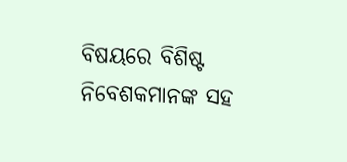ବିଷୟରେ ବିଶିଷ୍ଟ ନିବେଶକମାନଙ୍କ ସହ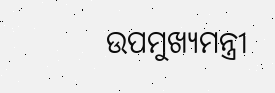ଉପମୁଖ୍ୟମନ୍ତ୍ରୀ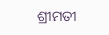ଶ୍ରୀମତୀ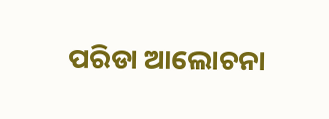ପରିଡା ଆଲୋଚନା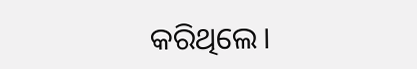କରିଥିଲେ।